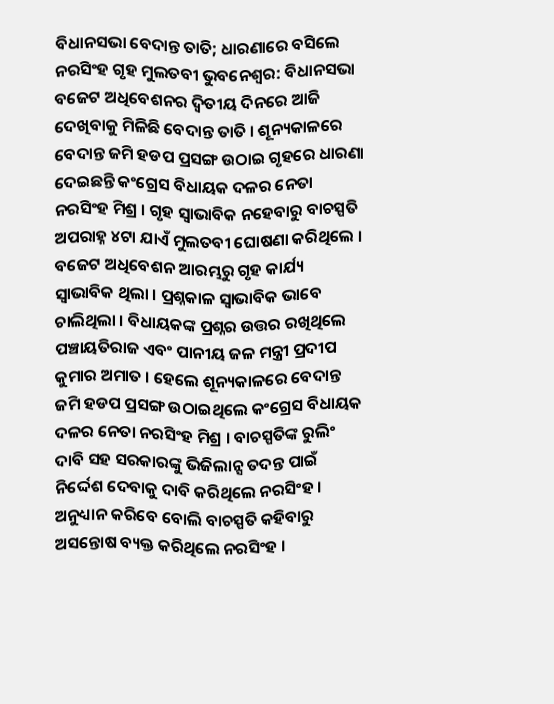ବିଧାନସଭା ବେଦାନ୍ତ ତାତି; ଧାରଣାରେ ବସିଲେ ନରସିଂହ ଗୃହ ମୁଲତବୀ ଭୁବନେଶ୍ୱର: ବିଧାନସଭା ବଜେଟ ଅଧିବେଶନର ଦ୍ଵିତୀୟ ଦିନରେ ଆଜି ଦେଖିବାକୁ ମିଳିଛି ବେଦାନ୍ତ ତାତି । ଶୂନ୍ୟକାଳରେ ବେଦାନ୍ତ ଜମି ହଡପ ପ୍ରସଙ୍ଗ ଉଠାଇ ଗୃହରେ ଧାରଣା ଦେଇଛନ୍ତି କଂଗ୍ରେସ ବିଧାୟକ ଦଳର ନେତା ନରସିଂହ ମିଶ୍ର । ଗୃହ ସ୍ୱାଭାବିକ ନହେବାରୁ ବାଚସ୍ପତି ଅପରାହ୍ନ ୪ଟା ଯାଏଁ ମୁଲତବୀ ଘୋଷଣା କରିଥିଲେ ।
ବଜେଟ ଅଧିବେଶନ ଆରମ୍ଭରୁ ଗୃହ କାର୍ଯ୍ୟ ସ୍ଵାଭାବିକ ଥିଲା । ପ୍ରଶ୍ନକାଳ ସ୍ୱାଭାବିକ ଭାବେ ଚାଲିଥିଲା । ବିଧାୟକଙ୍କ ପ୍ରଶ୍ନର ଉତ୍ତର ରଖିଥିଲେ ପଞ୍ଚାୟତିରାଜ ଏବଂ ପାନୀୟ ଜଳ ମନ୍ତ୍ରୀ ପ୍ରଦୀପ କୁମାର ଅମାତ । ହେଲେ ଶୂନ୍ୟକାଳରେ ବେଦାନ୍ତ ଜମି ହଡପ ପ୍ରସଙ୍ଗ ଉଠାଇଥିଲେ କଂଗ୍ରେସ ବିଧାୟକ ଦଳର ନେତା ନରସିଂହ ମିଶ୍ର । ବାଚସ୍ପତିଙ୍କ ରୁଲିଂ ଦାବି ସହ ସରକାରଙ୍କୁ ଭିଜିଲାନ୍ସ ତଦନ୍ତ ପାଇଁ ନିର୍ଦ୍ଦେଶ ଦେବାକୁ ଦାବି କରିଥିଲେ ନରସିଂହ । ଅନୁଧ୍ୟାନ କରିବେ ବୋଲି ବାଚସ୍ପତି କହିବାରୁ ଅସନ୍ତୋଷ ବ୍ୟକ୍ତ କରିଥିଲେ ନରସିଂହ ।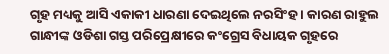ଗୃହ ମଧ୍ୟକୁ ଆସି ଏକାକୀ ଧାରଣା ଦେଇଥିଲେ ନରସିଂହ । କାରଣ ରାହୁଲ ଗାନ୍ଧୀଙ୍କ ଓଡିଶା ଗସ୍ତ ପରିପ୍ରେକ୍ଷୀରେ କଂଗ୍ରେସ ବିଧାୟକ ଗୃହରେ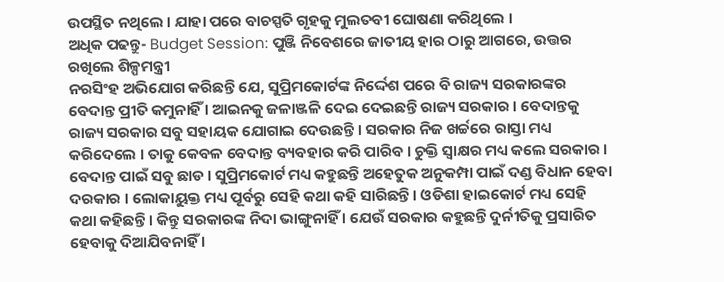ଉପସ୍ଥିତ ନଥିଲେ । ଯାହା ପରେ ବାଚସ୍ପତି ଗୃହକୁ ମୁଲତବୀ ଘୋଷଣା କରିଥିଲେ ।
ଅଧିକ ପଢନ୍ତୁ- Budget Session: ପୁଞ୍ଜି ନିବେଶରେ ଜାତୀୟ ହାର ଠାରୁ ଆଗରେ, ଉତ୍ତର ରଖିଲେ ଶିଳ୍ପମନ୍ତ୍ରୀ
ନରସିଂହ ଅଭିଯୋଗ କରିଛନ୍ତି ଯେ, ସୁପ୍ରିମକୋର୍ଟଙ୍କ ନିର୍ଦ୍ଦେଶ ପରେ ବି ରାଜ୍ୟ ସରକାରଙ୍କର ବେଦାନ୍ତ ପ୍ରୀତି କମୁନାହିଁ । ଆଇନକୁ ଜଳାଞ୍ଜଳି ଦେଇ ଦେଇଛନ୍ତି ରାଜ୍ୟ ସରକାର । ବେଦାନ୍ତକୁ ରାଜ୍ୟ ସରକାର ସବୁ ସହାୟକ ଯୋଗାଇ ଦେଉଛନ୍ତି । ସରକାର ନିଜ ଖର୍ଚ୍ଚରେ ରାସ୍ତା ମଧ୍ୟ କରିଦେଲେ । ତାକୁ କେବଳ ବେଦାନ୍ତ ବ୍ୟବହାର କରି ପାରିବ । ଚୁକ୍ତି ସ୍ୱାକ୍ଷର ମଧ୍ୟ କଲେ ସରକାର । ବେଦାନ୍ତ ପାଇଁ ସବୁ ଛାଡ । ସୁପ୍ରିମକୋର୍ଟ ମଧ୍ୟ କହୁଛନ୍ତି ଅହେତୁକ ଅନୁକମ୍ପା ପାଇଁ ଦଣ୍ଡ ବିଧାନ ହେବା ଦରକାର । ଲୋକାୟୁକ୍ତ ମଧ୍ୟ ପୂର୍ବରୁ ସେହି କଥା କହି ସାରିଛନ୍ତି । ଓଡିଶା ହାଇକୋର୍ଟ ମଧ୍ୟ ସେହି କଥା କହିଛନ୍ତି । କିନ୍ତୁ ସରକାରଙ୍କ ନିଦା ଭାଙ୍ଗୁନାହିଁ । ଯେଉଁ ସରକାର କହୁଛନ୍ତି ଦୁର୍ନୀତିକୁ ପ୍ରସାରିତ ହେବାକୁ ଦିଆଯିବନାହିଁ ।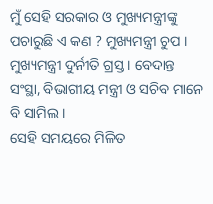ମୁଁ ସେହି ସରକାର ଓ ମୁଖ୍ୟମନ୍ତ୍ରୀଙ୍କୁ ପଚାରୁଛି ଏ କଣ ? ମୁଖ୍ୟମନ୍ତ୍ରୀ ଚୁପ । ମୁଖ୍ୟମନ୍ତ୍ରୀ ଦୁର୍ନୀତି ଗ୍ରସ୍ତ । ବେଦାନ୍ତ ସଂସ୍ଥା, ବିଭାଗୀୟ ମନ୍ତ୍ରୀ ଓ ସଚିବ ମାନେ ବି ସାମିଲ ।
ସେହି ସମୟରେ ମିଳିତ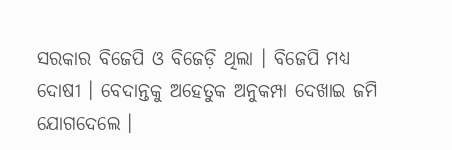ସରକାର ବିଜେପି ଓ ବିଜେଡ଼ି ଥିଲା । ବିଜେପି ମଧ୍ୟ ଦୋଷୀ । ବେଦାନ୍ତକୁ ଅହେତୁକ ଅନୁକମ୍ପା ଦେଖାଇ ଜମି ଯୋଗଦେଲେ ।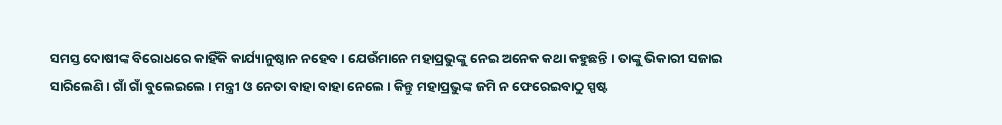ସମସ୍ତ ଦୋଷୀଙ୍କ ବିରୋଧରେ କାହିଁକି କାର୍ଯ୍ୟାନୁଷ୍ଠାନ ନହେବ । ଯେଉଁମାନେ ମହାପ୍ରଭୁଙ୍କୁ ନେଇ ଅନେକ କଥା କହୁଛନ୍ତି । ତାଙ୍କୁ ଭିକାରୀ ସଜାଇ ସାରିଲେଣି । ଗାଁ ଗାଁ ବୁଲେଇଲେ । ମନ୍ତ୍ରୀ ଓ ନେତା ବାହା ବାହା ନେଲେ । କିନ୍ତୁ ମହାପ୍ରଭୁଙ୍କ ଜମି ନ ଫେରେଇବାଠୁ ସ୍ପଷ୍ଟ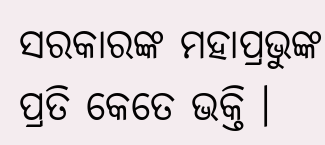ସରକାରଙ୍କ ମହାପ୍ରଭୁଙ୍କ ପ୍ରତି କେତେ ଭକ୍ତି ।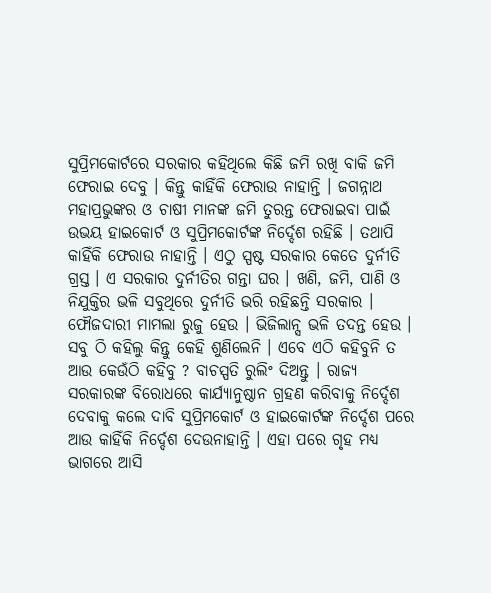ସୁପ୍ରିମକୋର୍ଟରେ ସରକାର କହିଥିଲେ କିଛି ଜମି ରଖି ବାକି ଜମି ଫେରାଇ ଦେବୁ । କିନ୍ତୁ କାହିଁକି ଫେରାଉ ନାହାନ୍ତି । ଜଗନ୍ନାଥ ମହାପ୍ରଭୁଙ୍କର ଓ ଚାଷୀ ମାନଙ୍କ ଜମି ତୁରନ୍ତ ଫେରାଇବା ପାଇଁ ଉଭୟ ହାଇକୋର୍ଟ ଓ ସୁପ୍ରିମକୋର୍ଟଙ୍କ ନିର୍ଦ୍ଦେଶ ରହିଛି । ତଥାପି କାହିଁକି ଫେରାଉ ନାହାନ୍ତି । ଏଠୁ ସ୍ପଷ୍ଟ ସରକାର କେତେ ଦୁର୍ନୀତି ଗ୍ରସ୍ତ । ଏ ସରକାର ଦୁର୍ନୀତିର ଗନ୍ତା ଘର । ଖଣି, ଜମି, ପାଣି ଓ ନିଯୁକ୍ତିର ଭଳି ସବୁଥିରେ ଦୁର୍ନୀତି ଭରି ରହିଛନ୍ତି ସରକାର । ଫୌଜଦାରୀ ମାମଲା ରୁଜୁ ହେଉ । ଭିଜିଲାନ୍ସ ଭଳି ତଦନ୍ତ ହେଉ । ସବୁ ଠି କହିଲୁ କିନ୍ତୁ କେହି ଶୁଣିଲେନି । ଏବେ ଏଠି କହିବୁନି ତ ଆଉ କେଉଁଠି କହିବୁ ? ବାଚସ୍ପତି ରୁଲିଂ ଦିଅନ୍ତୁ । ରାଜ୍ୟ ସରକାରଙ୍କ ବିରୋଧରେ କାର୍ଯ୍ୟାନୁଷ୍ଠାନ ଗ୍ରହଣ କରିବାକୁ ନିର୍ଦ୍ଦେଶ ଦେବାକୁ କଲେ ଦାବି ସୁପ୍ରିମକୋର୍ଟ ଓ ହାଇକୋର୍ଟଙ୍କ ନିର୍ଦ୍ଦେଶ ପରେ ଆଉ କାହିଁକି ନିର୍ଦ୍ଦେଶ ଦେଉନାହାନ୍ତି । ଏହା ପରେ ଗୃହ ମଧ୍ୟ ଭାଗରେ ଆସି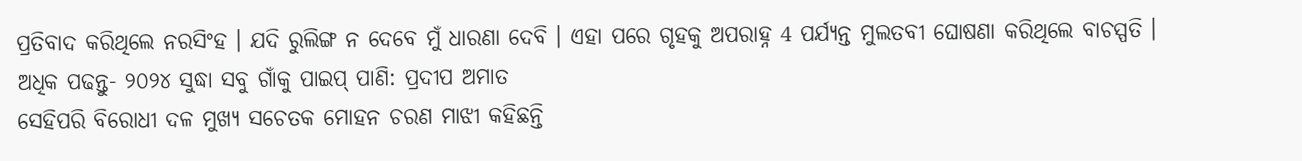ପ୍ରତିବାଦ କରିଥିଲେ ନରସିଂହ । ଯଦି ରୁଲିଙ୍ଗ ନ ଦେବେ ମୁଁ ଧାରଣା ଦେବି । ଏହା ପରେ ଗୃହକୁ ଅପରାହ୍ନ 4 ପର୍ଯ୍ୟନ୍ତ ମୁଲତବୀ ଘୋଷଣା କରିଥିଲେ ବାଚସ୍ପତି ।
ଅଧିକ ପଢନ୍ତୁ- ୨୦୨୪ ସୁଦ୍ଧା ସବୁ ଗାଁକୁ ପାଇପ୍ ପାଣି: ପ୍ରଦୀପ ଅମାତ
ସେହିପରି ବିରୋଧୀ ଦଳ ମୁଖ୍ୟ ସଚେତକ ମୋହନ ଚରଣ ମାଝୀ କହିଛନ୍ତି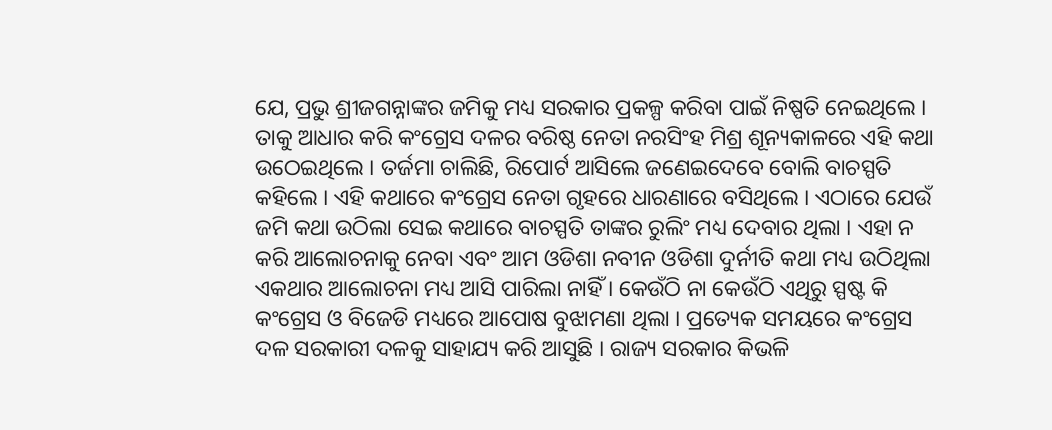ଯେ, ପ୍ରଭୁ ଶ୍ରୀଜଗନ୍ନାଙ୍କର ଜମିକୁ ମଧ୍ୟ ସରକାର ପ୍ରକଳ୍ପ କରିବା ପାଇଁ ନିଷ୍ପତି ନେଇଥିଲେ । ତାକୁ ଆଧାର କରି କଂଗ୍ରେସ ଦଳର ବରିଷ୍ଠ ନେତା ନରସିଂହ ମିଶ୍ର ଶୂନ୍ୟକାଳରେ ଏହି କଥା ଉଠେଇଥିଲେ । ତର୍ଜମା ଚାଲିଛି, ରିପୋର୍ଟ ଆସିଲେ ଜଣେଇଦେବେ ବୋଲି ବାଚସ୍ପତି କହିଲେ । ଏହି କଥାରେ କଂଗ୍ରେସ ନେତା ଗୃହରେ ଧାରଣାରେ ବସିଥିଲେ । ଏଠାରେ ଯେଉଁ ଜମି କଥା ଉଠିଲା ସେଇ କଥାରେ ବାଚସ୍ପତି ତାଙ୍କର ରୁଲିଂ ମଧ୍ୟ ଦେବାର ଥିଲା । ଏହା ନ କରି ଆଲୋଚନାକୁ ନେବା ଏବଂ ଆମ ଓଡିଶା ନବୀନ ଓଡିଶା ଦୁର୍ନୀତି କଥା ମଧ୍ୟ ଉଠିଥିଲା ଏକଥାର ଆଲୋଚନା ମଧ୍ୟ ଆସି ପାରିଲା ନାହିଁ । କେଉଁଠି ନା କେଉଁଠି ଏଥିରୁ ସ୍ପଷ୍ଟ କି କଂଗ୍ରେସ ଓ ବିଜେଡି ମଧ୍ୟରେ ଆପୋଷ ବୁଝାମଣା ଥିଲା । ପ୍ରତ୍ୟେକ ସମୟରେ କଂଗ୍ରେସ ଦଳ ସରକାରୀ ଦଳକୁ ସାହାଯ୍ୟ କରି ଆସୁଛି । ରାଜ୍ୟ ସରକାର କିଭଳି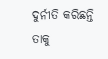ଦୁର୍ନୀତି କରିଛନ୍ତି ତାକୁ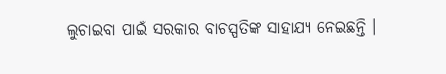ଲୁଚାଇବା ପାଇଁ ସରକାର ବାଚସ୍ପତିଙ୍କ ସାହାଯ୍ୟ ନେଇଛନ୍ତି ।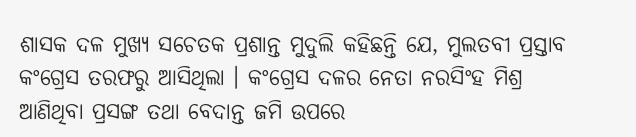ଶାସକ ଦଳ ମୁଖ୍ୟ ସଚେତକ ପ୍ରଶାନ୍ତ ମୁଦୁଲି କହିଛନ୍ତି ଯେ, ମୁଲତବୀ ପ୍ରସ୍ତାବ କଂଗ୍ରେସ ତରଫରୁ ଆସିଥିଲା । କଂଗ୍ରେସ ଦଳର ନେତା ନରସିଂହ ମିଶ୍ର ଆଣିଥିବା ପ୍ରସଙ୍ଗ ତଥା ବେଦାନ୍ତ ଜମି ଉପରେ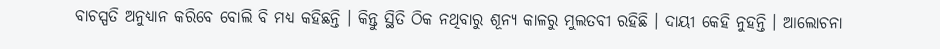ବାଚସ୍ପତି ଅନୁଧ୍ୟାନ କରିବେ ବୋଲି ବି ମଧ୍ୟ କହିଛନ୍ତି । କିନ୍ତୁ ସ୍ଥିତି ଠିକ ନଥିବାରୁ ଶୂନ୍ୟ କାଳରୁ ମୁଲତବୀ ରହିଛି । ଦାୟୀ କେହି ନୁହନ୍ତି । ଆଲୋଚନା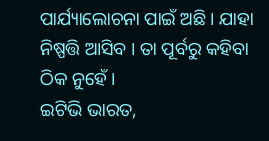ପାର୍ଯ୍ୟାଲୋଚନା ପାଇଁ ଅଛି । ଯାହା ନିଷ୍ପତ୍ତି ଆସିବ । ତା ପୂର୍ବରୁ କହିବା ଠିକ ନୁହେଁ ।
ଇଟିଭି ଭାରତ,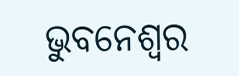ଭୁବନେଶ୍ବର